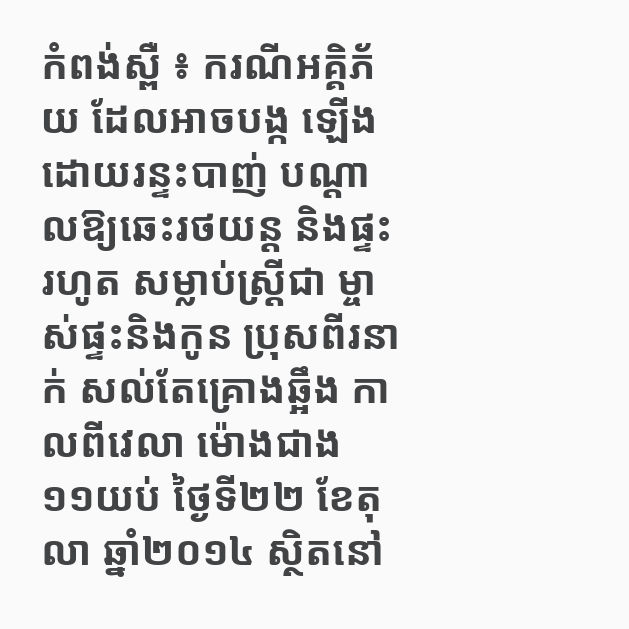កំពង់ស្ពឺ ៖ ករណីអគ្គិភ័យ ដែលអាចបង្ក ឡើងដោយរន្ទះបាញ់ បណ្ដាលឱ្យឆេះរថយន្ដ និងផ្ទះរហូត សម្លាប់ស្ដ្រីជា ម្ចាស់ផ្ទះនិងកូន ប្រុសពីរនាក់ សល់តែគ្រោងឆ្អឹង កាលពីវេលា ម៉ោងជាង ១១យប់ ថ្ងៃទី២២ ខែតុលា ឆ្នាំ២០១៤ ស្ថិតនៅ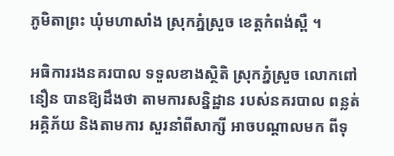ភូមិតាព្រះ ឃុំមហាសាំង ស្រុកភ្នំស្រួច ខេត្ដកំពង់ស្ពឺ ។

អធិការរងនគរបាល ទទួលខាងស្ថិតិ ស្រុកភ្នំស្រួច លោកពៅ នឿន បានឱ្យដឹងថា តាមការសន្និដ្ឋាន របស់នគរបាល ពន្លត់អគ្គិភ័យ និងតាមការ សួរនាំពីសាក្សី អាចបណ្ដាលមក ពីទុ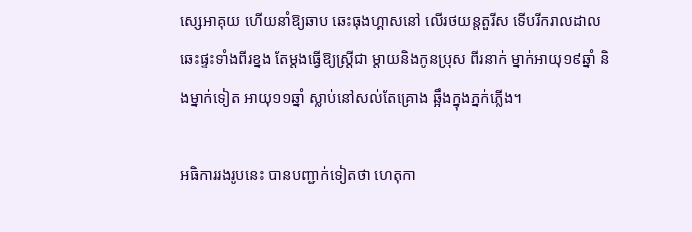ស្សេអាគុយ ហើយនាំឱ្យឆាប ឆេះធុងហ្គាសនៅ លើរថយន្ដតួរីស ទើបរីករាលដាល ឆេះផ្ទះទាំងពីរខ្នង តែម្ដងធ្វើឱ្យស្ដ្រីជា ម្ដាយនិងកូនប្រុស ពីរនាក់ ម្នាក់អាយុ១៩ឆ្នាំ និងម្នាក់ទៀត អាយុ១១ឆ្នាំ ស្លាប់នៅសល់តែគ្រោង ឆ្អឹងក្នុងភ្នក់ភ្លើង។

អធិការរងរូបនេះ បានបញ្ជាក់ទៀតថា ហេតុកា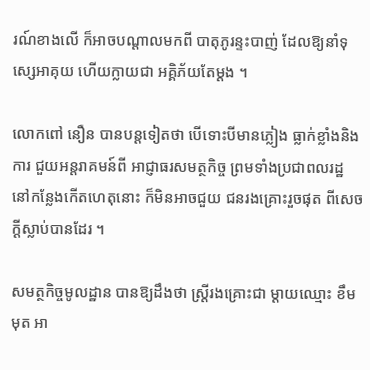រណ៍ខាងលើ ក៏អាចបណ្ដាលមកពី បាតុភូរន្ទះបាញ់ ដែលឱ្យនាំទុស្សេអាគុយ ហើយក្លាយជា អគ្គិភ័យតែម្ដង ។

លោកពៅ នឿន បានបន្ដទៀតថា បើទោះបីមានភ្លៀង ធ្លាក់ខ្លាំងនិងការ ជួយអន្ដរាគមន៍ពី អាជ្ញាធរសមត្ថកិច្ច ព្រមទាំងប្រជាពលរដ្ឋ នៅកន្លែងកើតហេតុនោះ ក៏មិនអាចជួយ ជនរងគ្រោះរួចផុត ពីសេចក្ដីស្លាប់បានដែរ ។

សមត្ថកិច្ចមូលដ្ឋាន បានឱ្យដឹងថា ស្ដ្រីរងគ្រោះជា ម្ដាយឈ្មោះ ខឹម មុត អា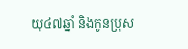យុ៤៧ឆ្នាំ និងកូនប្រុស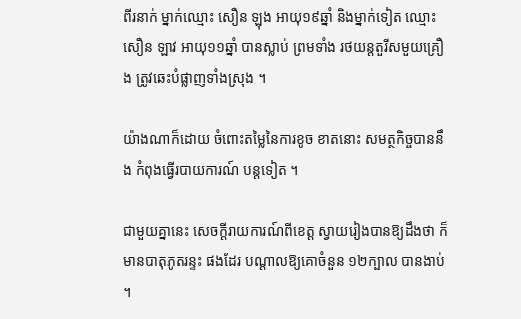ពីរនាក់ ម្នាក់ឈ្មោះ សឿន ឡុង អាយុ១៩ឆ្នាំ និងម្នាក់ទៀត ឈ្មោះសឿន ឡាវ អាយុ១១ឆ្នាំ បានស្លាប់ ព្រមទាំង រថយន្ដតួរីសមួយគ្រឿង ត្រូវឆេះបំផ្លាញទាំងស្រុង ។

យ៉ាងណាក៏ដោយ ចំពោះតម្លៃនៃការខូច ខាតនោះ សមត្ថកិច្ចបាននឹង កំពុងធ្វើរបាយការណ៍ បន្ដទៀត ។

ជាមួយគ្នានេះ សេចក្ដីរាយការណ៍ពីខេត្ដ ស្វាយរៀងបានឱ្យដឹងថា ក៏មានបាតុភូតរន្ទះ ផងដែរ បណ្ដាលឱ្យគោចំនួន ១២ក្បាល បានងាប់ ។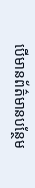បើមានព័ត៌មានបន្ថែម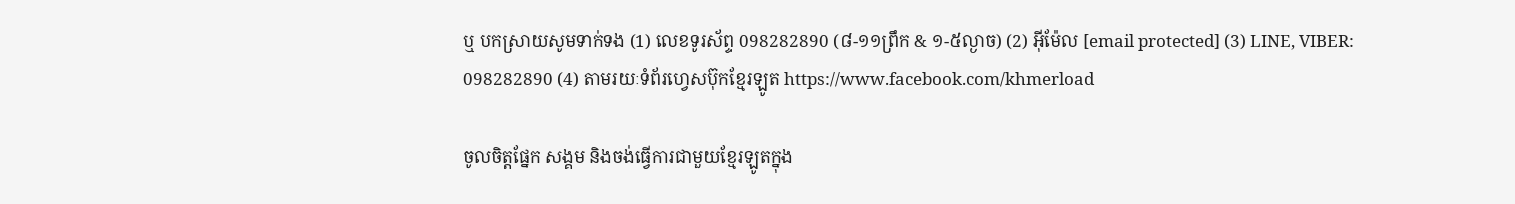ឬ បកស្រាយសូមទាក់ទង (1) លេខទូរស័ព្ទ 098282890 (៨-១១ព្រឹក & ១-៥ល្ងាច) (2) អ៊ីម៉ែល [email protected] (3) LINE, VIBER: 098282890 (4) តាមរយៈទំព័រហ្វេសប៊ុកខ្មែរឡូត https://www.facebook.com/khmerload

ចូលចិត្តផ្នែក សង្គម និងចង់ធ្វើការជាមួយខ្មែរឡូតក្នុង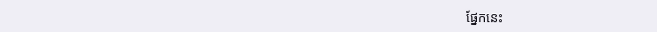ផ្នែកនេះ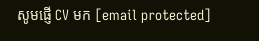សូមផ្ញើ CV មក [email protected]